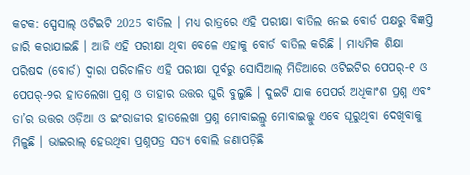କଟକ: ସ୍ପେସାଲ୍ ଓଟିଇଟି 2025 ବାତିଲ । ମଧ୍ୟ ରାତ୍ରରେ ଏହି ପରୀକ୍ଷା ବାତିଲ ନେଇ ବୋର୍ଡ ପକ୍ଷରୁ ବିଜ୍ଞପ୍ତି ଜାରି କରାଯାଇଛି । ଆଜି ଏହି ପରୀକ୍ଷା ଥିବା ବେଳେ ଏହାକୁ ବୋର୍ଡ ବାତିଲ କରିଛି । ମାଧ୍ୟମିକ ଶିକ୍ଷା ପରିଷଦ (ବୋର୍ଡ) ଦ୍ୱାରା ପରିଚାଳିତ ଏହି ପରୀକ୍ଷା ପୂର୍ବରୁ ସୋସିଆଲ୍ ମିଡିଆରେ ଓଟିଇଟିର ପେପର୍-୧ ଓ ପେପର୍-୨ର ହାତଲେଖା ପ୍ରଶ୍ନ ଓ ତାହାର ଉତ୍ତର ଘୁରି ବୁଲୁଛି । ଦୁଇଟି ଯାକ ପେପର୍ର ଅଧିକାଂଶ ପ୍ରଶ୍ନ ଏବଂ ତା’ର ଉତ୍ତର ଓଡ଼ିଆ ଓ ଇଂରାଜୀର ହାତଲେଖା ପ୍ରଶ୍ନ ମୋବାଇଲ୍ରୁ ମୋବାଇଲ୍କୁ ଏବେ ଘୂରୁଥିବା ଦେଖିବାକୁ ମିଳୁଛି । ଭାଇରାଲ୍ ହେଉଥିବା ପ୍ରଶ୍ନପତ୍ର ସତ୍ୟ ବୋଲି ଜଣାପଡ଼ିଛି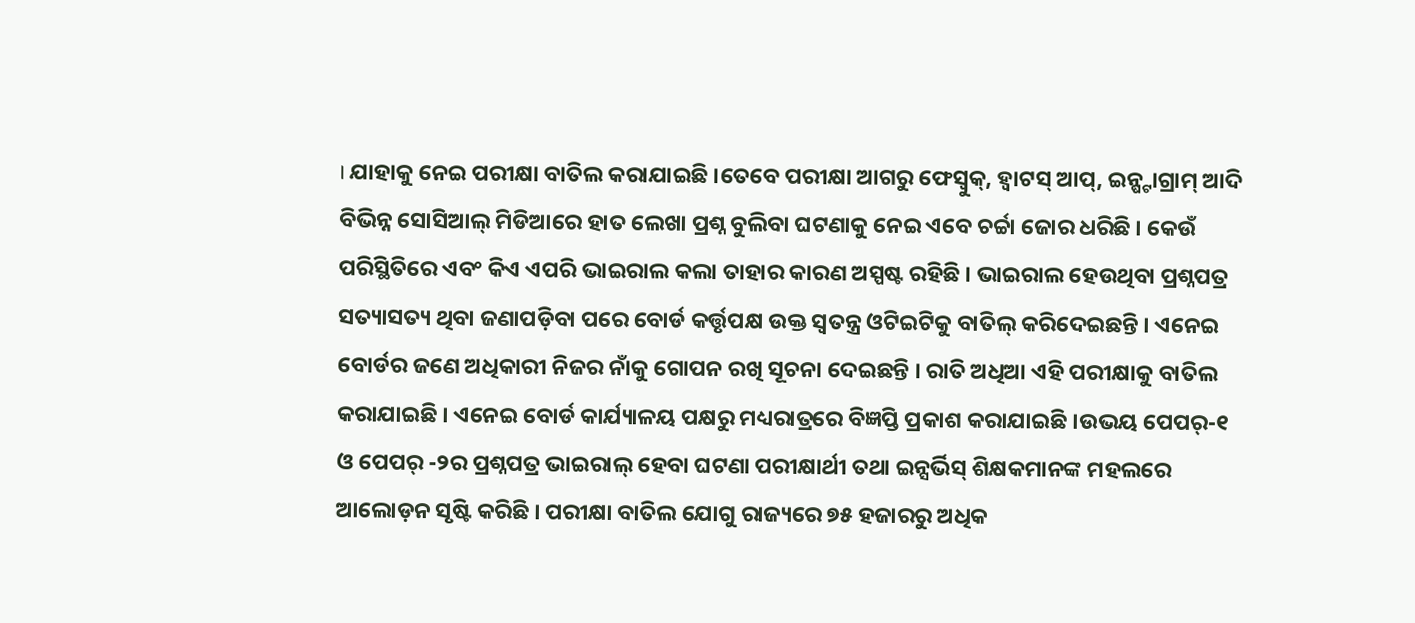। ଯାହାକୁ ନେଇ ପରୀକ୍ଷା ବାତିଲ କରାଯାଇଛି ।ତେବେ ପରୀକ୍ଷା ଆଗରୁ ଫେସ୍ବୁକ୍, ହ୍ଵାଟସ୍ ଆପ୍, ଇନ୍ଷ୍ଟାଗ୍ରାମ୍ ଆଦି ବିଭିନ୍ନ ସୋସିଆଲ୍ ମିଡିଆରେ ହାତ ଲେଖା ପ୍ରଶ୍ନ ବୁଲିବା ଘଟଣାକୁ ନେଇ ଏବେ ଚର୍ଚ୍ଚା ଜୋର ଧରିଛି । କେଉଁ ପରିସ୍ଥିତିରେ ଏବଂ କିଏ ଏପରି ଭାଇରାଲ କଲା ତାହାର କାରଣ ଅସ୍ପଷ୍ଟ ରହିଛି । ଭାଇରାଲ ହେଉଥିବା ପ୍ରଶ୍ନପତ୍ର ସତ୍ୟାସତ୍ୟ ଥିବା ଜଣାପଡ଼ିବା ପରେ ବୋର୍ଡ କର୍ତ୍ତୃପକ୍ଷ ଉକ୍ତ ସ୍ବତନ୍ତ୍ର ଓଟିଇଟିକୁ ବାତିଲ୍ କରିଦେଇଛନ୍ତି । ଏନେଇ ବୋର୍ଡର ଜଣେ ଅଧିକାରୀ ନିଜର ନାଁକୁ ଗୋପନ ରଖି ସୂଚନା ଦେଇଛନ୍ତି । ରାତି ଅଧିଆ ଏହି ପରୀକ୍ଷାକୁ ବାତିଲ କରାଯାଇଛି । ଏନେଇ ବୋର୍ଡ କାର୍ଯ୍ୟାଳୟ ପକ୍ଷରୁ ମଧ୍ୟରାତ୍ରରେ ବିଜ୍ଞପ୍ତି ପ୍ରକାଶ କରାଯାଇଛି ।ଉଭୟ ପେପର୍-୧ ଓ ପେପର୍ -୨ର ପ୍ରଶ୍ନପତ୍ର ଭାଇରାଲ୍ ହେବା ଘଟଣା ପରୀକ୍ଷାର୍ଥୀ ତଥା ଇନ୍ସର୍ଭିସ୍ ଶିକ୍ଷକମାନଙ୍କ ମହଲରେ ଆଲୋଡ଼ନ ସୃଷ୍ଟି କରିଛି । ପରୀକ୍ଷା ବାତିଲ ଯୋଗୁ ରାଜ୍ୟରେ ୭୫ ହଜାରରୁ ଅଧିକ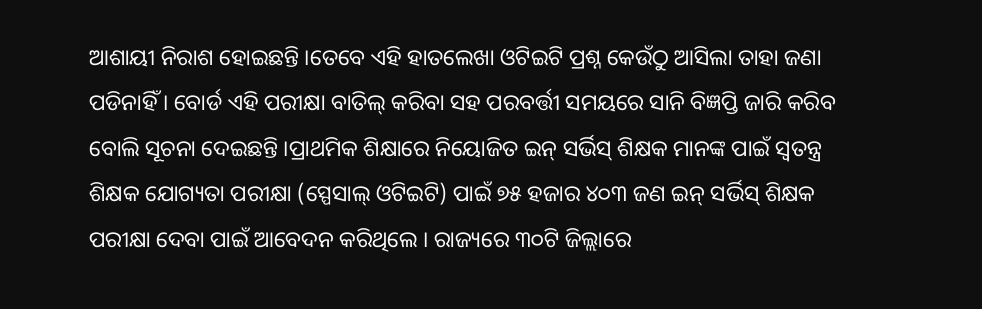ଆଶାୟୀ ନିରାଶ ହୋଇଛନ୍ତି ।ତେବେ ଏହି ହାତଲେଖା ଓଟିଇଟି ପ୍ରଶ୍ନ କେଉଁଠୁ ଆସିଲା ତାହା ଜଣା ପଡିନାହିଁ । ବୋର୍ଡ ଏହି ପରୀକ୍ଷା ବାତିଲ୍ କରିବା ସହ ପରବର୍ତ୍ତୀ ସମୟରେ ସାନି ବିଜ୍ଞପ୍ତି ଜାରି କରିବ ବୋଲି ସୂଚନା ଦେଇଛନ୍ତି ।ପ୍ରାଥମିକ ଶିକ୍ଷାରେ ନିୟୋଜିତ ଇନ୍ ସର୍ଭିସ୍ ଶିକ୍ଷକ ମାନଙ୍କ ପାଇଁ ସ୍ବତନ୍ତ୍ର ଶିକ୍ଷକ ଯୋଗ୍ୟତା ପରୀକ୍ଷା (ସ୍ପେସାଲ୍ ଓଟିଇଟି) ପାଇଁ ୭୫ ହଜାର ୪୦୩ ଜଣ ଇନ୍ ସର୍ଭିସ୍ ଶିକ୍ଷକ ପରୀକ୍ଷା ଦେବା ପାଇଁ ଆବେଦନ କରିଥିଲେ । ରାଜ୍ୟରେ ୩୦ଟି ଜିଲ୍ଲାରେ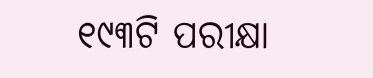୧୯୩ଟି ପରୀକ୍ଷା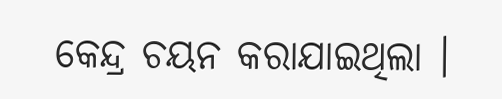କେନ୍ଦ୍ର ଚୟନ କରାଯାଇଥିଲା ।